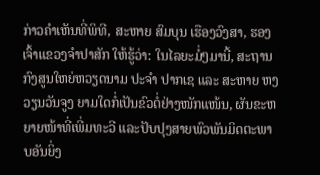ກ່າວຄຳເຫັນທີ່ພິທີ, ສະຫາຍ ສົມບຸນ ເຮືອງວົງສາ, ຮອງເຈົ້າແຂວງຈຳປາສັກ ໃຫ້ຮູ້ວ່າ: ໃນໄລຍະມໍ່ໆມານີ້, ສະຖານກົງສູນໃຫຍ່ຫວຽດນາມ ປະຈຳ ປາກເຊ ແລະ ສະຫາຍ ຫງວຽນວັນຈູງ ຍາມໃດກໍ່ເປັນຂົວຕໍ່ຢ່າງໜັກແໜ້ນ, ຜັນຂະຫຍາຍໜ້າທີ່ເພີ່ມທະວີ ແລະປັບປຸງສາຍພົວພັນມິດຕະພາບອັນຍິ່ງ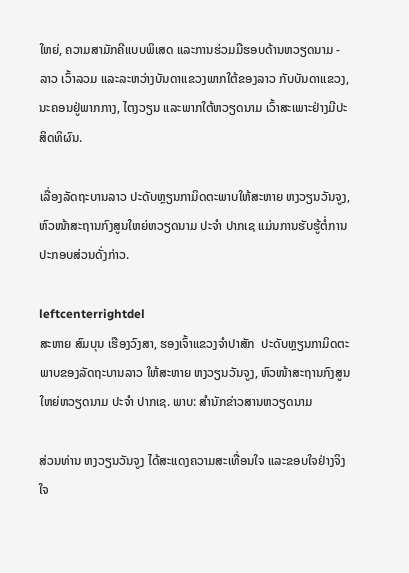ໃຫຍ່, ຄວາມສາມັກຄີແບບພິເສດ ແລະການຮ່ວມມືຮອບດ້ານຫວຽດນາມ - ລາວ ເວົ້າລວມ ແລະລະຫວ່າງບັນດາແຂວງພາກໃຕ້ຂອງລາວ ກັບບັນດາແຂວງ, ນະຄອນຢູ່ພາກກາງ, ໄຕງວຽນ ແລະພາກໃຕ້ຫວຽດນາມ ເວົ້າສະເພາະຢ່າງມີປະສິດທິຜົນ.

ເລື່ອງລັດຖະບານລາວ ປະດັບຫຼຽນກາມິດຕະພາບໃຫ້ສະຫາຍ ຫງວຽນວັນຈູງ, ຫົວໜ້າສະຖານກົງສູນໃຫຍ່ຫວຽດນາມ ປະຈຳ ປາກເຊ ແມ່ນການຮັບຮູ້ຕໍ່ການປະກອບສ່ວນດັ່ງກ່າວ.

leftcenterrightdel
ສະຫາຍ ສົມບຸນ ເຮືອງວົງສາ, ຮອງເຈົ້າແຂວງຈຳປາສັກ  ປະດັບຫຼຽນກາມິດຕະພາບຂອງລັດຖະບານລາວ ໃຫ້ສະຫາຍ ຫງວຽນວັນຈູງ, ຫົວໜ້າສະຖານກົງສູນໃຫຍ່ຫວຽດນາມ ປະຈໍາ ປາກເຊ. ພາບ: ສໍານັກຂ່າວສານຫວຽດນາມ

ສ່ວນທ່ານ ຫງວຽນວັນຈູງ ໄດ້ສະແດງຄວາມສະເທື່ອນໃຈ ແລະຂອບໃຈຢ່າງຈິງໃຈ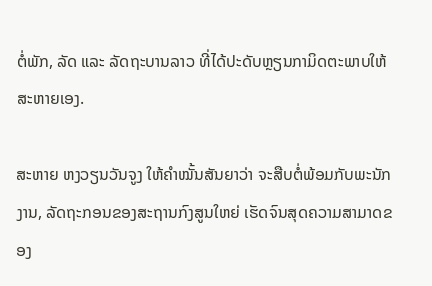ຕໍ່ພັກ, ລັດ ແລະ ລັດຖະບານລາວ ທີ່ໄດ້ປະດັບຫຼຽນກາມິດຕະພາບໃຫ້ສະຫາຍເອງ.

ສະຫາຍ ຫງວຽນວັນຈູງ ໃຫ້ຄຳໝັ້ນສັນຍາວ່າ ຈະສືບຕໍ່ພ້ອມກັບພະນັກງານ, ລັດຖະກອນຂອງສະຖານກົງສູນໃຫຍ່ ເຮັດຈົນສຸດຄວາມສາມາດຂອງ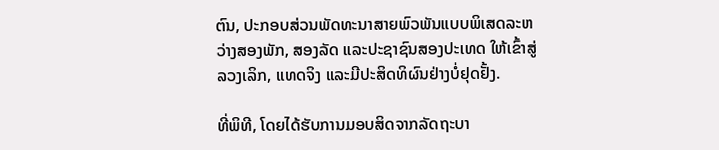ຕົນ, ປະກອບສ່ວນພັດທະນາສາຍພົວພັນແບບພິເສດລະຫວ່າງສອງພັກ, ສອງລັດ ແລະປະຊາຊົນສອງປະເທດ ໃຫ້ເຂົ້າສູ່ລວງເລິກ, ແທດຈິງ ແລະມີປະສິດທິຜົນຢ່າງບໍ່ຢຸດຢັ້ງ.

ທີ່ພິທີ, ໂດຍໄດ້ຮັບການມອບສິດຈາກລັດຖະບາ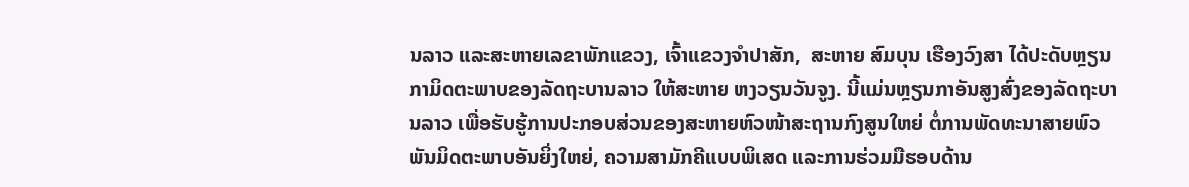ນລາວ ແລະສະຫາຍເລຂາພັກແຂວງ, ເຈົ້າແຂວງຈໍາປາສັກ,  ສະຫາຍ ສົມບຸນ ເຮືອງວົງສາ ໄດ້ປະດັບຫຼຽນກາມິດຕະພາບຂອງລັດຖະບານລາວ ໃຫ້ສະຫາຍ ຫງວຽນວັນຈູງ. ນີ້ແມ່ນຫຼຽນກາອັນສູງສົ່ງຂອງລັດຖະບານລາວ ເພື່ອຮັບຮູ້ການປະກອບສ່ວນຂອງສະຫາຍຫົວໜ້າສະຖານກົງສູນໃຫຍ່ ຕໍ່ການພັດທະນາສາຍພົວພັນມິດຕະພາບອັນຍິ່ງໃຫຍ່, ຄວາມສາມັກຄີແບບພິເສດ ແລະການຮ່ວມມືຮອບດ້ານ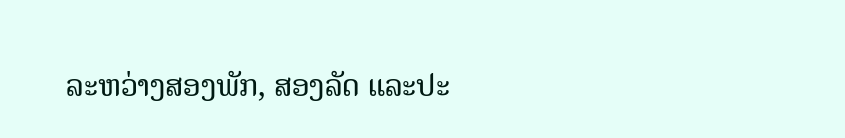ລະຫວ່າງສອງພັກ, ສອງລັດ ແລະປະ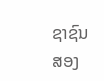ຊາຊົນສອງ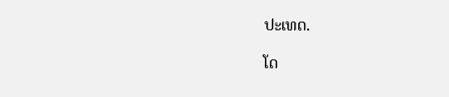ປະເທດ.

ໂດ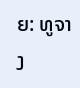ຍ: ທູຈາງ